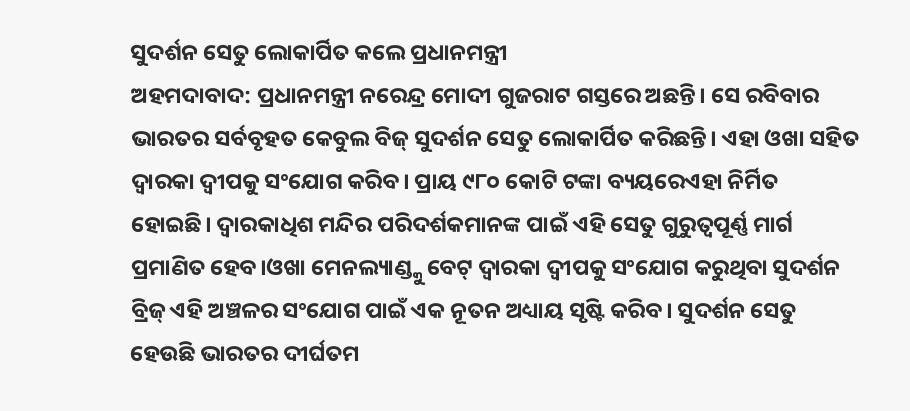ସୁଦର୍ଶନ ସେତୁ ଲୋକାର୍ପିତ କଲେ ପ୍ରଧାନମନ୍ତ୍ରୀ
ଅହମଦାବାଦ: ପ୍ରଧାନମନ୍ତ୍ରୀ ନରେନ୍ଦ୍ର ମୋଦୀ ଗୁଜରାଟ ଗସ୍ତରେ ଅଛନ୍ତି। ସେ ରବିବାର ଭାରତର ସର୍ବବୃହତ କେବୁଲ ବିଜ୍ ସୁଦର୍ଶନ ସେତୁ ଲୋକାର୍ପିତ କରିଛନ୍ତି। ଏହା ଓଖା ସହିତ ଦ୍ୱାରକା ଦ୍ୱୀପକୁ ସଂଯୋଗ କରିବ। ପ୍ରାୟ ୯୮୦ କୋଟି ଟଙ୍କା ବ୍ୟୟରେଏହା ନିର୍ମିତ ହୋଇଛି। ଦ୍ୱାରକାଧିଶ ମନ୍ଦିର ପରିଦର୍ଶକମାନଙ୍କ ପାଇଁ ଏହି ସେତୁ ଗୁରୁତ୍ୱପୂର୍ଣ୍ଣ ମାର୍ଗ ପ୍ରମାଣିତ ହେବ।ଓଖା ମେନଲ୍ୟାଣ୍ଡ୍କୁ ବେଟ୍ ଦ୍ୱାରକା ଦ୍ୱୀପକୁ ସଂଯୋଗ କରୁଥିବା ସୁଦର୍ଶନ ବ୍ରିଜ୍ ଏହି ଅଞ୍ଚଳର ସଂଯୋଗ ପାଇଁ ଏକ ନୂତନ ଅଧ୍ୟାୟ ସୃଷ୍ଟି କରିବ। ସୁଦର୍ଶନ ସେତୁ ହେଉଛି ଭାରତର ଦୀର୍ଘତମ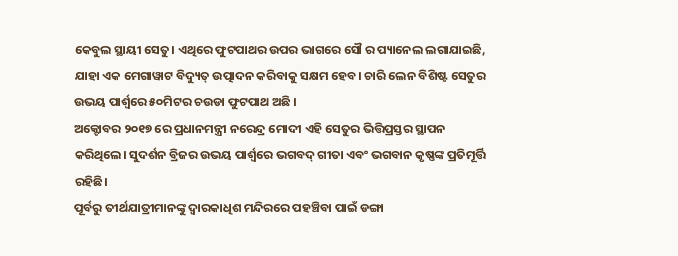କେବୁଲ ସ୍ଥାୟୀ ସେତୁ। ଏଥିରେ ଫୁଟପାଥର ଉପର ଭାଗରେ ସୌ ର ପ୍ୟାନେଲ ଲଗାଯାଇଛି, ଯାହା ଏକ ମେଗାୱାଟ ବିଦ୍ୟୁତ୍ ଉତ୍ପାଦନ କରିବାକୁ ସକ୍ଷମ ହେବ। ଚାରି ଲେନ ବିଶିଷ୍ଟ ସେତୁର ଉଭୟ ପାର୍ଶ୍ୱରେ ୫୦ମିଟର ଚଉଡା ଫୁଟପାଥ ଅଛି ।
ଅକ୍ଟୋବର ୨୦୧୭ ରେ ପ୍ରଧାନମନ୍ତ୍ରୀ ନରେନ୍ଦ୍ର ମୋଦୀ ଏହି ସେତୁର ଭିତ୍ତିପ୍ରସ୍ତର ସ୍ଥାପନ କରିଥିଲେ। ସୁଦର୍ଶନ ବ୍ରିଜର ଉଭୟ ପାର୍ଶ୍ୱରେ ଭଗବଦ୍ ଗୀତା ଏବଂ ଭଗବାନ କୃଷ୍ଣଙ୍କ ପ୍ରତିମୂର୍ତ୍ତି ରହିଛି।
ପୂର୍ବରୁ ତୀର୍ଥଯାତ୍ରୀମାନଙ୍କୁ ଦ୍ୱାରକାଧିଶ ମନ୍ଦିରରେ ପହଞ୍ଚିବା ପାଇଁ ଡଙ୍ଗା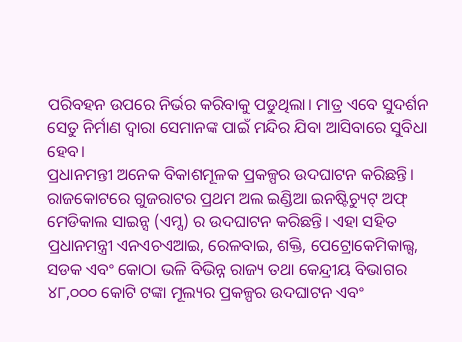ପରିବହନ ଉପରେ ନିର୍ଭର କରିବାକୁ ପଡୁଥିଲା। ମାତ୍ର ଏବେ ସୁଦର୍ଶନ ସେତୁ ନିର୍ମାଣ ଦ୍ବାରା ସେମାନଙ୍କ ପାଇଁ ମନ୍ଦିର ଯିବା ଆସିବାରେ ସୁବିଧା ହେବ।
ପ୍ରଧାନମନ୍ତୀ ଅନେକ ବିକାଶମୂଳକ ପ୍ରକଳ୍ପର ଉଦଘାଟନ କରିଛନ୍ତି। ରାଜକୋଟରେ ଗୁଜରାଟର ପ୍ରଥମ ଅଲ ଇଣ୍ଡିଆ ଇନଷ୍ଟିଚ୍ୟୁଟ୍ ଅଫ୍ ମେଡିକାଲ ସାଇନ୍ସ (ଏମ୍ସ) ର ଉଦଘାଟନ କରିଛନ୍ତି। ଏହା ସହିତ ପ୍ରଧାନମନ୍ତ୍ରୀ ଏନଏଚଏଆଇ, ରେଳବାଇ, ଶକ୍ତି, ପେଟ୍ରୋକେମିକାଲ୍ସ, ସଡକ ଏବଂ କୋଠା ଭଳି ବିଭିନ୍ନ ରାଜ୍ୟ ତଥା କେନ୍ଦ୍ରୀୟ ବିଭାଗର ୪୮,୦୦୦ କୋଟି ଟଙ୍କା ମୂଲ୍ୟର ପ୍ରକଳ୍ପର ଉଦଘାଟନ ଏବଂ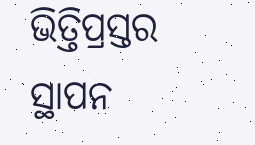ଭିତ୍ତିପ୍ରସ୍ତର ସ୍ଥାପନ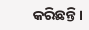କରିଛନ୍ତି।